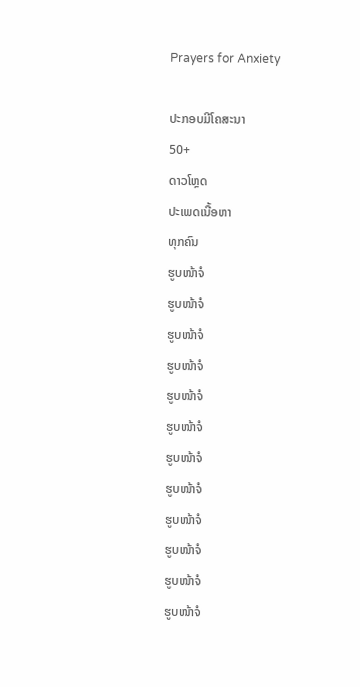Prayers for Anxiety

ປະກອບມີໂຄສະນາ
50+
ດາວໂຫຼດ
ປະເພດເນື້ອຫາ
ທຸກຄົນ
ຮູບໜ້າຈໍ
ຮູບໜ້າຈໍ
ຮູບໜ້າຈໍ
ຮູບໜ້າຈໍ
ຮູບໜ້າຈໍ
ຮູບໜ້າຈໍ
ຮູບໜ້າຈໍ
ຮູບໜ້າຈໍ
ຮູບໜ້າຈໍ
ຮູບໜ້າຈໍ
ຮູບໜ້າຈໍ
ຮູບໜ້າຈໍ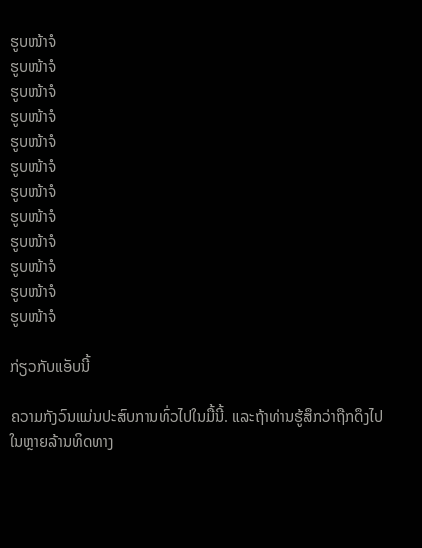ຮູບໜ້າຈໍ
ຮູບໜ້າຈໍ
ຮູບໜ້າຈໍ
ຮູບໜ້າຈໍ
ຮູບໜ້າຈໍ
ຮູບໜ້າຈໍ
ຮູບໜ້າຈໍ
ຮູບໜ້າຈໍ
ຮູບໜ້າຈໍ
ຮູບໜ້າຈໍ
ຮູບໜ້າຈໍ
ຮູບໜ້າຈໍ

ກ່ຽວກັບແອັບນີ້

ຄວາມກັງວົນແມ່ນປະສົບການທົ່ວໄປໃນມື້ນີ້. ແລະຖ້າທ່ານຮູ້ສຶກວ່າຖືກດຶງໄປໃນຫຼາຍລ້ານທິດທາງ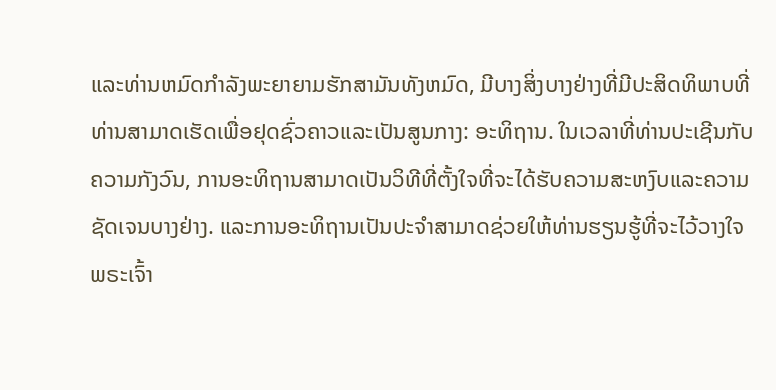ແລະທ່ານຫມົດກໍາລັງພະຍາຍາມຮັກສາມັນທັງຫມົດ, ມີບາງສິ່ງບາງຢ່າງທີ່ມີປະສິດທິພາບທີ່ທ່ານສາມາດເຮັດເພື່ອຢຸດຊົ່ວຄາວແລະເປັນສູນກາງ: ອະທິຖານ. ໃນເວລາທີ່ທ່ານປະເຊີນກັບຄວາມກັງວົນ, ການອະທິຖານສາມາດເປັນວິທີທີ່ຕັ້ງໃຈທີ່ຈະໄດ້ຮັບຄວາມສະຫງົບແລະຄວາມຊັດເຈນບາງຢ່າງ. ແລະການອະທິຖານເປັນປະຈໍາສາມາດຊ່ວຍໃຫ້ທ່ານຮຽນຮູ້ທີ່ຈະໄວ້ວາງໃຈພຣະເຈົ້າ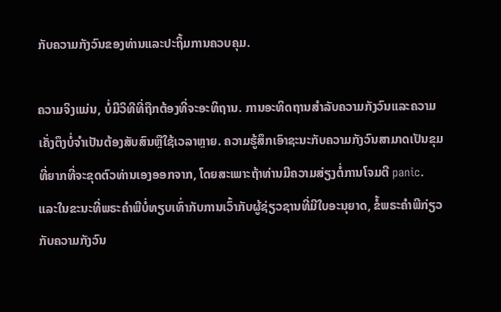ກັບຄວາມກັງວົນຂອງທ່ານແລະປະຖິ້ມການຄວບຄຸມ.

ຄວາມຈິງແມ່ນ, ບໍ່ມີວິທີທີ່ຖືກຕ້ອງທີ່ຈະອະທິຖານ. ການອະທິດຖານສໍາລັບຄວາມກັງວົນແລະຄວາມເຄັ່ງຕຶງບໍ່ຈໍາເປັນຕ້ອງສັບສົນຫຼືໃຊ້ເວລາຫຼາຍ. ຄວາມຮູ້ສຶກເອົາຊະນະກັບຄວາມກັງວົນສາມາດເປັນຂຸມທີ່ຍາກທີ່ຈະຂຸດຕົວທ່ານເອງອອກຈາກ, ໂດຍສະເພາະຖ້າທ່ານມີຄວາມສ່ຽງຕໍ່ການໂຈມຕີ panic. ແລະໃນຂະນະທີ່ພຣະຄໍາພີບໍ່ທຽບເທົ່າກັບການເວົ້າກັບຜູ້ຊ່ຽວຊານທີ່ມີໃບອະນຸຍາດ, ຂໍ້ພຣະຄໍາພີກ່ຽວກັບຄວາມກັງວົນ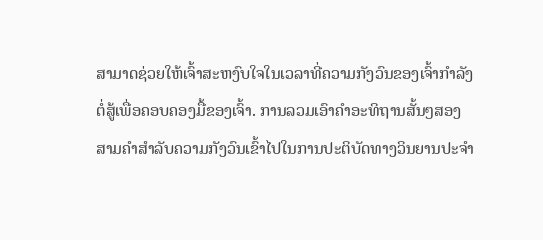ສາມາດຊ່ວຍໃຫ້ເຈົ້າສະຫງົບໃຈໃນເວລາທີ່ຄວາມກັງວົນຂອງເຈົ້າກໍາລັງຕໍ່ສູ້ເພື່ອຄອບຄອງມື້ຂອງເຈົ້າ. ການລວມເອົາຄໍາອະທິຖານສັ້ນໆສອງສາມຄໍາສໍາລັບຄວາມກັງວົນເຂົ້າໄປໃນການປະຕິບັດທາງວິນຍານປະຈໍາ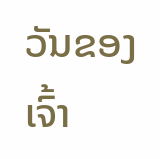ວັນຂອງເຈົ້າ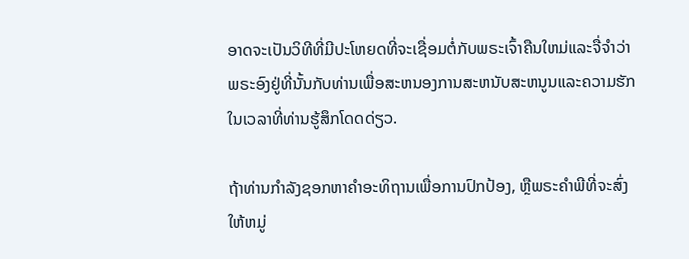ອາດຈະເປັນວິທີທີ່ມີປະໂຫຍດທີ່ຈະເຊື່ອມຕໍ່ກັບພຣະເຈົ້າຄືນໃຫມ່ແລະຈື່ຈໍາວ່າພຣະອົງຢູ່ທີ່ນັ້ນກັບທ່ານເພື່ອສະຫນອງການສະຫນັບສະຫນູນແລະຄວາມຮັກໃນເວລາທີ່ທ່ານຮູ້ສຶກໂດດດ່ຽວ.

ຖ້າທ່ານກໍາລັງຊອກຫາຄໍາອະທິຖານເພື່ອການປົກປ້ອງ, ຫຼືພຣະຄໍາພີທີ່ຈະສົ່ງໃຫ້ຫມູ່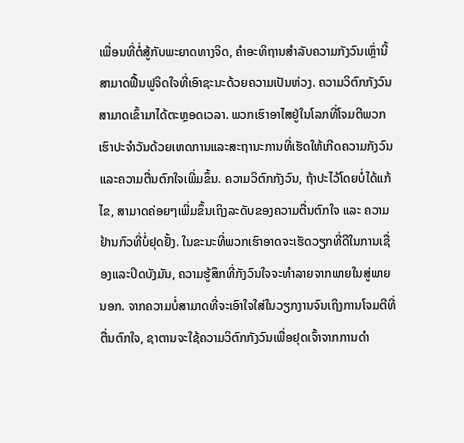ເພື່ອນທີ່ຕໍ່ສູ້ກັບພະຍາດທາງຈິດ, ຄໍາອະທິຖານສໍາລັບຄວາມກັງວົນເຫຼົ່ານີ້ສາມາດຟື້ນຟູຈິດໃຈທີ່ເອົາຊະນະດ້ວຍຄວາມເປັນຫ່ວງ. ຄວາມວິຕົກກັງວົນສາມາດເຂົ້າມາໄດ້ຕະຫຼອດເວລາ. ພວກເຮົາອາໄສຢູ່ໃນໂລກທີ່ໂຈມຕີພວກເຮົາປະຈໍາວັນດ້ວຍເຫດການແລະສະຖານະການທີ່ເຮັດໃຫ້ເກີດຄວາມກັງວົນແລະຄວາມຕື່ນຕົກໃຈເພີ່ມຂຶ້ນ. ຄວາມວິຕົກກັງວົນ, ຖ້າປະໄວ້ໂດຍບໍ່ໄດ້ແກ້ໄຂ, ສາມາດຄ່ອຍໆເພີ່ມຂຶ້ນເຖິງລະດັບຂອງຄວາມຕື່ນຕົກໃຈ ແລະ ຄວາມຢ້ານກົວທີ່ບໍ່ຢຸດຢັ້ງ. ໃນຂະນະທີ່ພວກເຮົາອາດຈະເຮັດວຽກທີ່ດີໃນການເຊື່ອງແລະປິດບັງມັນ, ຄວາມຮູ້ສຶກທີ່ກັງວົນໃຈຈະທໍາລາຍຈາກພາຍໃນສູ່ພາຍນອກ. ຈາກຄວາມບໍ່ສາມາດທີ່ຈະເອົາໃຈໃສ່ໃນວຽກງານຈົນເຖິງການໂຈມຕີທີ່ຕື່ນຕົກໃຈ, ຊາຕານຈະໃຊ້ຄວາມວິຕົກກັງວົນເພື່ອຢຸດເຈົ້າຈາກການດຳ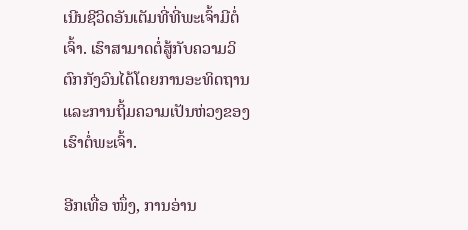ເນີນຊີວິດອັນເຕັມທີ່ທີ່ພະເຈົ້າມີຕໍ່ເຈົ້າ. ເຮົາສາມາດຕໍ່ສູ້ກັບຄວາມວິຕົກກັງວົນໄດ້ໂດຍການອະທິດຖານແລະການຖິ້ມຄວາມເປັນຫ່ວງຂອງເຮົາຕໍ່ພະເຈົ້າ.

ອີກເທື່ອ ໜຶ່ງ, ການອ່ານ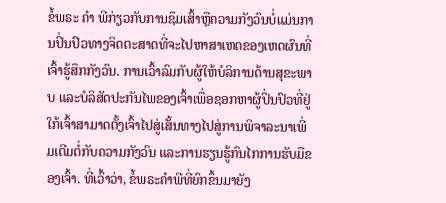ຂໍ້ພຣະ ຄຳ ພີກ່ຽວກັບການຊຶມເສົ້າຫຼືຄວາມກັງວົນບໍ່ແມ່ນການປິ່ນປົວທາງຈິດຕະສາດທີ່ຈະໄປຫາສາເຫດຂອງເຫດຜົນທີ່ເຈົ້າຮູ້ສຶກກັງວົນ. ການເວົ້າລົມກັບຜູ້ໃຫ້ບໍລິການດ້ານສຸຂະພາບ ແລະບໍລິສັດປະກັນໄພຂອງເຈົ້າເພື່ອຊອກຫາຜູ້ປິ່ນປົວທີ່ຢູ່ໃກ້ເຈົ້າສາມາດຕັ້ງເຈົ້າໄປສູ່ເສັ້ນທາງໄປສູ່ການພິຈາລະນາເພີ່ມເຕີມຕໍ່ກັບຄວາມກັງວົນ ແລະການຮຽນຮູ້ກົນໄກການຮັບມືຂອງເຈົ້າ. ທີ່ເວົ້າວ່າ, ຂໍ້ພຣະຄໍາພີທີ່ຍົກຂຶ້ນມາຍັງ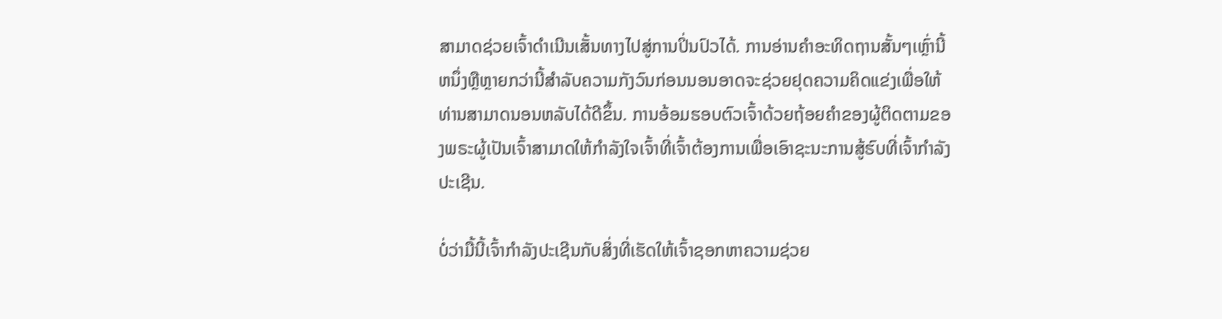ສາມາດຊ່ວຍເຈົ້າດໍາເນີນເສັ້ນທາງໄປສູ່ການປິ່ນປົວໄດ້. ການອ່ານຄໍາອະທິດຖານສັ້ນໆເຫຼົ່ານີ້ຫນຶ່ງຫຼືຫຼາຍກວ່ານີ້ສໍາລັບຄວາມກັງວົນກ່ອນນອນອາດຈະຊ່ວຍຢຸດຄວາມຄິດແຂ່ງເພື່ອໃຫ້ທ່ານສາມາດນອນຫລັບໄດ້ດີຂຶ້ນ. ການອ້ອມຮອບຕົວເຈົ້າດ້ວຍຖ້ອຍຄໍາຂອງຜູ້ຕິດຕາມຂອງພຣະຜູ້ເປັນເຈົ້າສາມາດໃຫ້ກໍາລັງໃຈເຈົ້າທີ່ເຈົ້າຕ້ອງການເພື່ອເອົາຊະນະການສູ້ຮົບທີ່ເຈົ້າກໍາລັງປະເຊີນ.

ບໍ່ວ່າມື້ນີ້ເຈົ້າກໍາລັງປະເຊີນກັບສິ່ງທີ່ເຮັດໃຫ້ເຈົ້າຊອກຫາຄວາມຊ່ວຍ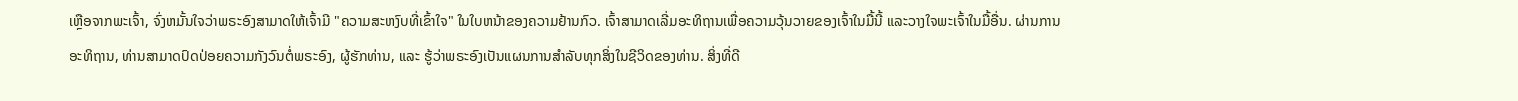ເຫຼືອຈາກພະເຈົ້າ, ຈົ່ງຫມັ້ນໃຈວ່າພຣະອົງສາມາດໃຫ້ເຈົ້າມີ "ຄວາມສະຫງົບທີ່ເຂົ້າໃຈ" ໃນໃບຫນ້າຂອງຄວາມຢ້ານກົວ. ເຈົ້າສາມາດເລີ່ມອະທິຖານເພື່ອຄວາມວຸ້ນວາຍຂອງເຈົ້າໃນມື້ນີ້ ແລະວາງໃຈພະເຈົ້າໃນມື້ອື່ນ. ຜ່ານການອະທິຖານ, ທ່ານສາມາດປົດປ່ອຍຄວາມກັງວົນຕໍ່ພຣະອົງ, ຜູ້ຮັກທ່ານ, ແລະ ຮູ້ວ່າພຣະອົງເປັນແຜນການສຳລັບທຸກສິ່ງໃນຊີວິດຂອງທ່ານ. ສິ່ງທີ່ດີ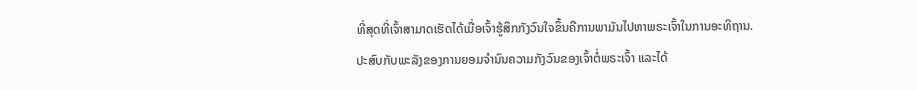ທີ່ສຸດທີ່ເຈົ້າສາມາດເຮັດໄດ້ເມື່ອເຈົ້າຮູ້ສຶກກັງວົນໃຈຂຶ້ນຄືການພາມັນໄປຫາພຣະເຈົ້າໃນການອະທິຖານ. ປະສົບກັບພະລັງຂອງການຍອມຈໍານົນຄວາມກັງວົນຂອງເຈົ້າຕໍ່ພຣະເຈົ້າ ແລະໄດ້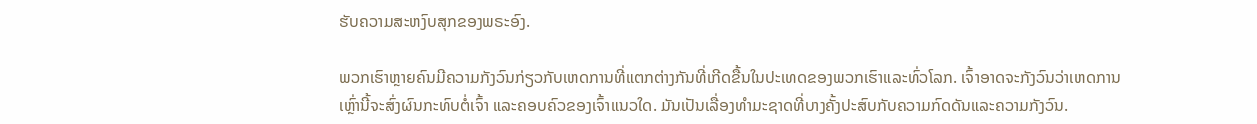ຮັບຄວາມສະຫງົບສຸກຂອງພຣະອົງ.

ພວກເຮົາຫຼາຍຄົນມີຄວາມກັງວົນກ່ຽວກັບເຫດການທີ່ແຕກຕ່າງກັນທີ່ເກີດຂື້ນໃນປະເທດຂອງພວກເຮົາແລະທົ່ວໂລກ. ເຈົ້າອາດຈະກັງວົນວ່າເຫດການເຫຼົ່ານີ້ຈະສົ່ງຜົນກະທົບຕໍ່ເຈົ້າ ແລະຄອບຄົວຂອງເຈົ້າແນວໃດ. ມັນເປັນເລື່ອງທໍາມະຊາດທີ່ບາງຄັ້ງປະສົບກັບຄວາມກົດດັນແລະຄວາມກັງວົນ.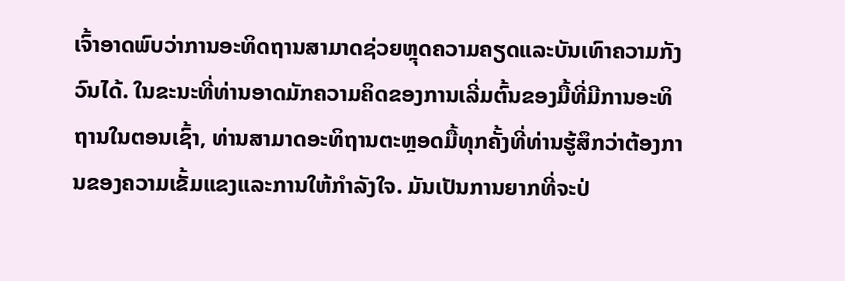ເຈົ້າອາດພົບວ່າການອະທິດຖານສາມາດຊ່ວຍຫຼຸດຄວາມຄຽດແລະບັນເທົາຄວາມກັງວົນໄດ້. ໃນຂະນະທີ່ທ່ານອາດມັກຄວາມຄິດຂອງການເລີ່ມຕົ້ນຂອງມື້ທີ່ມີການອະທິຖານໃນຕອນເຊົ້າ, ທ່ານສາມາດອະທິຖານຕະຫຼອດມື້ທຸກຄັ້ງທີ່ທ່ານຮູ້ສຶກວ່າຕ້ອງການຂອງຄວາມເຂັ້ມແຂງແລະການໃຫ້ກໍາລັງໃຈ. ມັນເປັນການຍາກທີ່ຈະປ່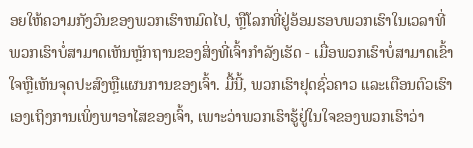ອຍໃຫ້ຄວາມກັງວົນຂອງພວກເຮົາຫມົດໄປ, ຫຼືໂລກທີ່ຢູ່ອ້ອມຮອບພວກເຮົາໃນເວລາທີ່ພວກເຮົາບໍ່ສາມາດເຫັນຫຼັກຖານຂອງສິ່ງທີ່ເຈົ້າກໍາລັງເຮັດ - ເມື່ອພວກເຮົາບໍ່ສາມາດເຂົ້າໃຈຫຼືເຫັນຈຸດປະສົງຫຼືແຜນການຂອງເຈົ້າ. ມື້ນີ້, ພວກເຮົາຢຸດຊົ່ວຄາວ ແລະເຕືອນຕົວເຮົາເອງເຖິງການເພິ່ງພາອາໄສຂອງເຈົ້າ, ເພາະວ່າພວກເຮົາຮູ້ຢູ່ໃນໃຈຂອງພວກເຮົາວ່າ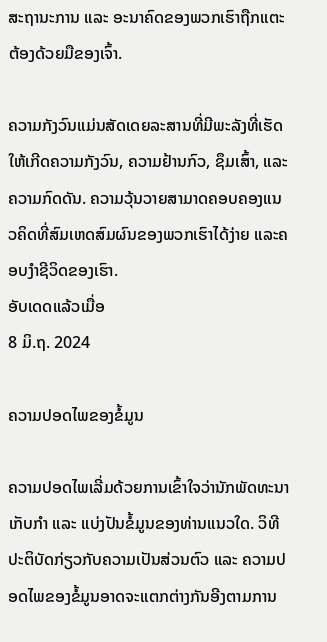ສະຖານະການ ແລະ ອະນາຄົດຂອງພວກເຮົາຖືກແຕະຕ້ອງດ້ວຍມືຂອງເຈົ້າ.

ຄວາມກັງວົນແມ່ນສັດເດຍລະສານທີ່ມີພະລັງທີ່ເຮັດໃຫ້ເກີດຄວາມກັງວົນ, ຄວາມຢ້ານກົວ, ຊຶມເສົ້າ, ແລະຄວາມກົດດັນ. ຄວາມວຸ້ນວາຍສາມາດຄອບຄອງແນວຄິດທີ່ສົມເຫດສົມຜົນຂອງພວກເຮົາໄດ້ງ່າຍ ແລະຄອບງໍາຊີວິດຂອງເຮົາ.
ອັບເດດແລ້ວເມື່ອ
8 ມິ.ຖ. 2024

ຄວາມປອດໄພຂອງຂໍ້ມູນ

ຄວາມປອດໄພເລີ່ມດ້ວຍການເຂົ້າໃຈວ່ານັກພັດທະນາເກັບກຳ ແລະ ແບ່ງປັນຂໍ້ມູນຂອງທ່ານແນວໃດ. ວິທີປະຕິບັດກ່ຽວກັບຄວາມເປັນສ່ວນຕົວ ແລະ ຄວາມປອດໄພຂອງຂໍ້ມູນອາດຈະແຕກຕ່າງກັນອີງຕາມການ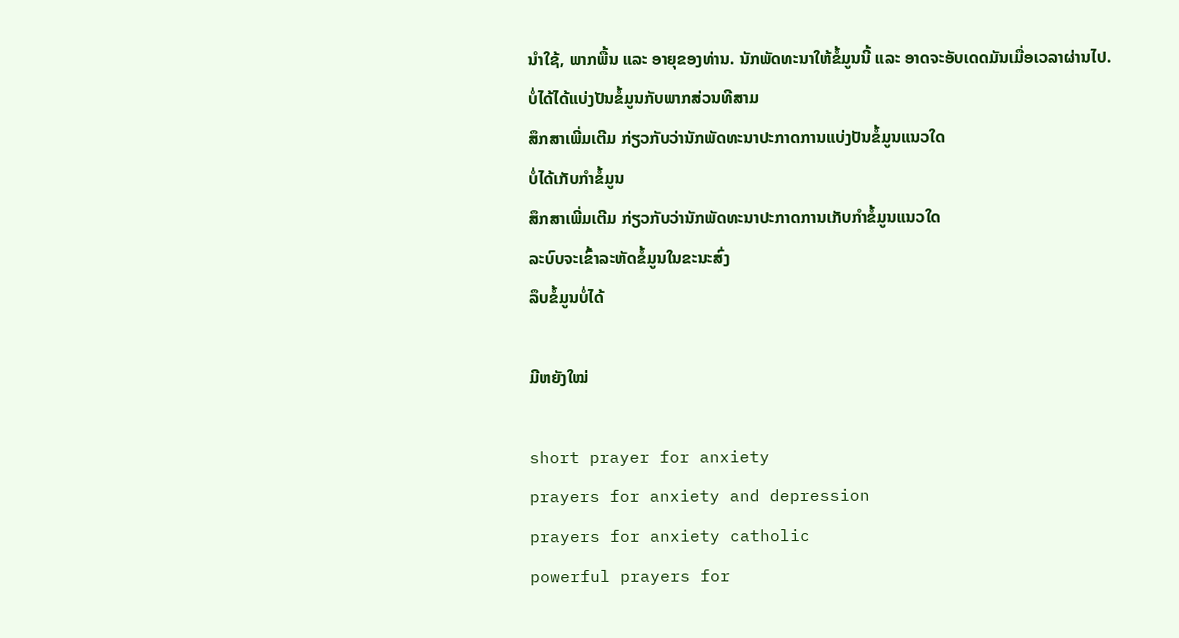ນຳໃຊ້, ພາກພື້ນ ແລະ ອາຍຸຂອງທ່ານ. ນັກພັດທະນາໃຫ້ຂໍ້ມູນນີ້ ແລະ ອາດຈະອັບເດດມັນເມື່ອເວລາຜ່ານໄປ.
ບໍ່ໄດ້ໄດ້ແບ່ງປັນຂໍ້ມູນກັບພາກສ່ວນທີສາມ
ສຶກສາເພີ່ມເຕີມ ກ່ຽວກັບວ່ານັກພັດທະນາປະກາດການແບ່ງປັນຂໍ້ມູນແນວໃດ
ບໍ່ໄດ້ເກັບກຳຂໍ້ມູນ
ສຶກສາເພີ່ມເຕີມ ກ່ຽວກັບວ່ານັກພັດທະນາປະກາດການເກັບກຳຂໍ້ມູນແນວໃດ
ລະບົບຈະເຂົ້າລະຫັດຂໍ້ມູນໃນຂະນະສົ່ງ
ລຶບຂໍ້ມູນບໍ່ໄດ້

ມີຫຍັງໃໝ່

short prayer for anxiety
prayers for anxiety and depression
prayers for anxiety catholic
powerful prayers for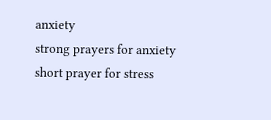anxiety
strong prayers for anxiety
short prayer for stress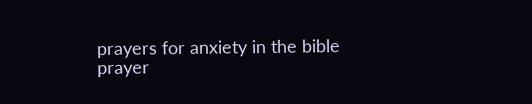prayers for anxiety in the bible
prayer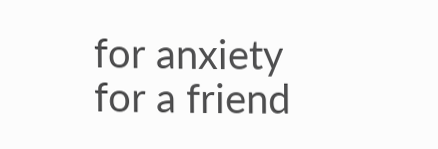for anxiety for a friend